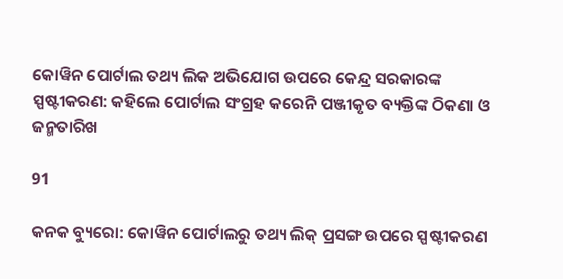କୋୱିନ ପୋର୍ଟାଲ ତଥ୍ୟ ଲିକ ଅଭିଯୋଗ ଉପରେ କେନ୍ଦ୍ର ସରକାରଙ୍କ ସ୍ପଷ୍ଟୀକରଣ: କହିଲେ ପୋର୍ଟାଲ ସଂଗ୍ରହ କରେନି ପଞ୍ଜୀକୃତ ବ୍ୟକ୍ତିଙ୍କ ଠିକଣା ଓ ଜନ୍ମତାରିଖ

91

କନକ ବ୍ୟୁରୋ: କୋୱିନ ପୋର୍ଟାଲରୁ ତଥ୍ୟ ଲିକ୍ ପ୍ରସଙ୍ଗ ଉପରେ ସ୍ପଷ୍ଟୀକରଣ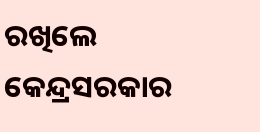ରଖିଲେ କେନ୍ଦ୍ରସରକାର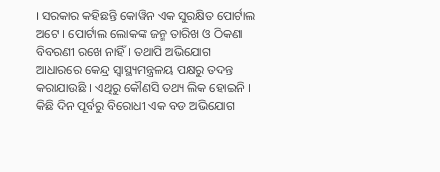। ସରକାର କହିଛନ୍ତି କୋୱିନ ଏକ ସୁରକ୍ଷିତ ପୋର୍ଟାଲ ଅଟେ । ପୋର୍ଟାଲ ଲୋକଙ୍କ ଜନ୍ମ ତାରିଖ ଓ ଠିକଣା ବିବରଣୀ ରଖେ ନାହିଁ । ତଥାପି ଅଭିଯୋଗ ଆଧାରରେ କେନ୍ଦ୍ର ସ୍ୱାସ୍ଥ୍ୟମନ୍ତ୍ରଳୟ ପକ୍ଷରୁ ତଦନ୍ତ କରାଯାଉଛି । ଏଥିରୁ କୌଣସି ତଥ୍ୟ ଲିକ ହୋଇନି । କିଛି ଦିନ ପୂର୍ବରୁ ବିରୋଧୀ ଏକ ବଡ ଅଭିଯୋଗ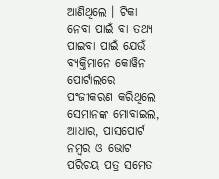ଆଣିଥିଲେ । ଟିକା ନେବା ପାଇଁ ବା ତଥ୍ୟ ପାଇବା ପାଇଁ ଯେଉଁ ବ୍ୟକ୍ତିମାନେ କୋୱିନ ପୋର୍ଟାଲରେ ପଂଜୀକରଣ କରିଥିଲେ ସେମାନଙ୍କ ମୋବାଇଲ, ଆଧାର, ପାସପୋର୍ଟ ନମ୍ବର ଓ ଭୋଟ ପରିଚୟ ପତ୍ର ସମେତ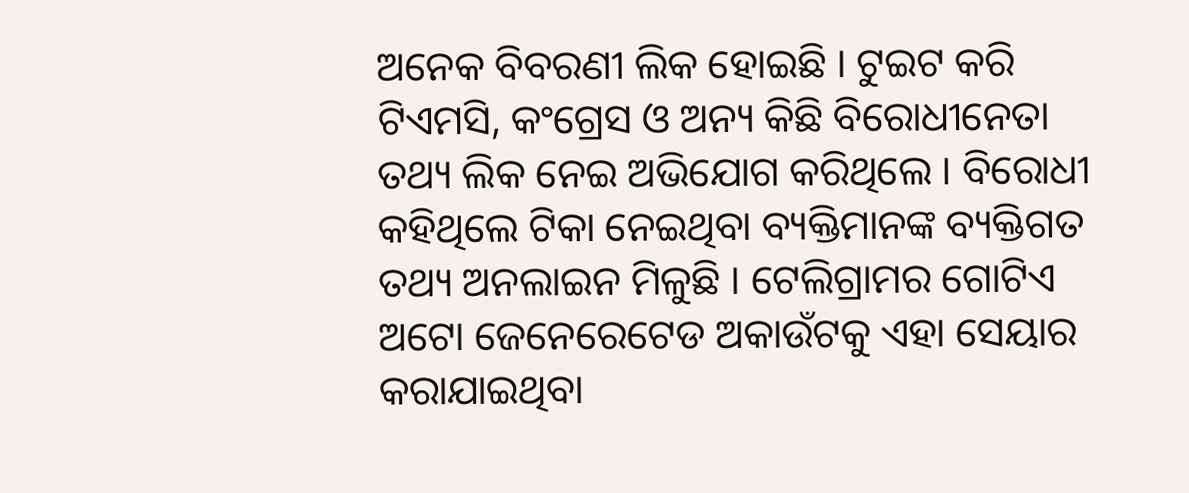ଅନେକ ବିବରଣୀ ଲିକ ହୋଇଛି । ଟୁଇଟ କରି ଟିଏମସି, କଂଗ୍ରେସ ଓ ଅନ୍ୟ କିଛି ବିରୋଧୀନେତା ତଥ୍ୟ ଲିକ ନେଇ ଅଭିଯୋଗ କରିଥିଲେ । ବିରୋଧୀ କହିଥିଲେ ଟିକା ନେଇଥିବା ବ୍ୟକ୍ତିମାନଙ୍କ ବ୍ୟକ୍ତିଗତ ତଥ୍ୟ ଅନଲାଇନ ମିଳୁଛି । ଟେଲିଗ୍ରାମର ଗୋଟିଏ ଅଟୋ ଜେନେରେଟେଡ ଅକାଉଁଟକୁ ଏହା ସେୟାର କରାଯାଇଥିବା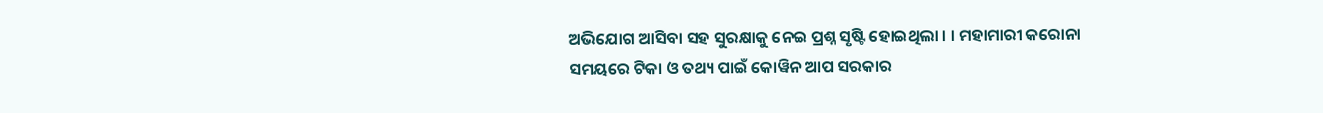ଅଭିଯୋଗ ଆସିବା ସହ ସୁରକ୍ଷାକୁ ନେଇ ପ୍ରଶ୍ନ ସୃଷ୍ଟି ହୋଇଥିଲା । । ମହାମାରୀ କରୋନା ସମୟରେ ଟିକା ଓ ତଥ୍ୟ ପାଇଁ କୋୱିନ ଆପ ସରକାର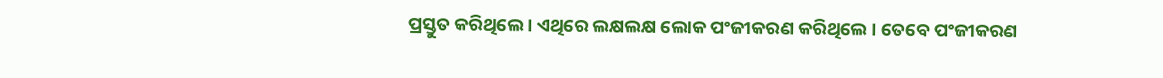ପ୍ରସ୍ତୁତ କରିଥିଲେ । ଏଥିରେ ଲକ୍ଷଲକ୍ଷ ଲୋକ ପଂଜୀକରଣ କରିଥିଲେ । ତେବେ ପଂଜୀକରଣ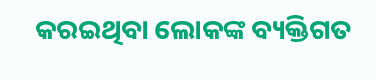କରଇଥିବା ଲୋକଙ୍କ ବ୍ୟକ୍ତିଗତ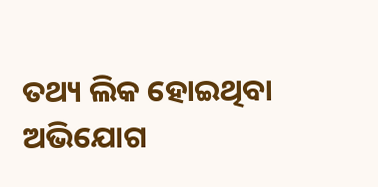ତଥ୍ୟ ଲିକ ହୋଇଥିବା ଅଭିଯୋଗ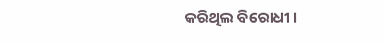କରିଥିଲ ବିରୋଧୀ ।